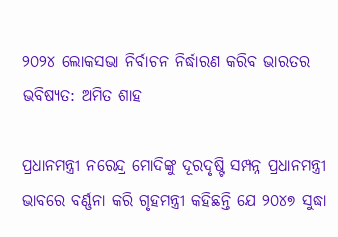୨୦୨୪ ଲୋକସଭା ନିର୍ବାଚନ ନିର୍ଦ୍ଧାରଣ କରିବ ଭାରତର ଭବିଷ୍ୟତ: ଅମିତ ଶାହ

ପ୍ରଧାନମନ୍ତ୍ରୀ ନରେନ୍ଦ୍ର ମୋଦିଙ୍କୁ ଦୂରଦୃଷ୍ଟି ସମ୍ପନ୍ନ ପ୍ରଧାନମନ୍ତ୍ରୀ ଭାବରେ ବର୍ଣ୍ଣନା କରି ଗୃହମନ୍ତ୍ରୀ କହିଛନ୍ତି ଯେ ୨୦୪୭ ସୁଦ୍ଧା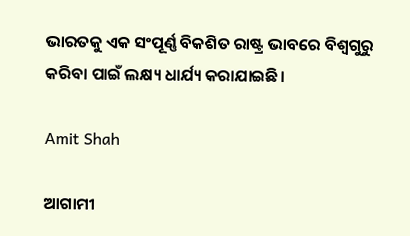ଭାରତକୁ ଏକ ସଂପୂର୍ଣ୍ଣ ବିକଶିତ ରାଷ୍ଟ୍ର ଭାବରେ ବିଶ୍ୱଗୁରୁ କରିବା ପାଇଁ ଲକ୍ଷ୍ୟ ଧାର୍ଯ୍ୟ କରାଯାଇଛି।

Amit Shah

ଆଗାମୀ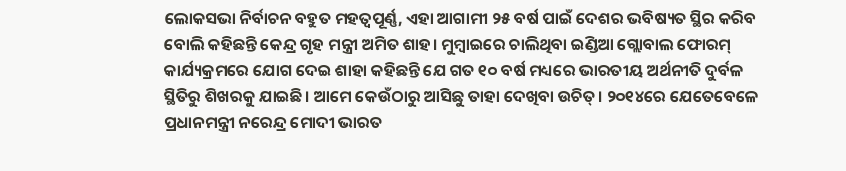ଲୋକସଭା ନିର୍ବାଚନ ବହୁତ ମହତ୍ୱପୂର୍ଣ୍ଣ, ଏହା ଆଗାମୀ ୨୫ ବର୍ଷ ପାଇଁ ଦେଶର ଭବିଷ୍ୟତ ସ୍ଥିର କରିବ ବୋଲି କହିଛନ୍ତି କେନ୍ଦ୍ର ଗୃହ ମନ୍ତ୍ରୀ ଅମିତ ଶାହ। ମୁମ୍ବାଇରେ ଚାଲିଥିବା ଇଣ୍ଡିଆ ଗ୍ଲୋବାଲ ଫୋରମ୍ କାର୍ଯ୍ୟକ୍ରମରେ ଯୋଗ ଦେଇ ଶାହା କହିଛନ୍ତି ଯେ ଗତ ୧୦ ବର୍ଷ ମଧ୍ୟରେ ଭାରତୀୟ ଅର୍ଥନୀତି ଦୁର୍ବଳ ସ୍ଥିତିରୁ ଶିଖରକୁ ଯାଇଛି। ଆମେ କେଉଁଠାରୁ ଆସିଛୁ ତାହା ଦେଖିବା ଉଚିତ୍‌। ୨୦୧୪ରେ ଯେତେବେଳେ ପ୍ରଧାନମନ୍ତ୍ରୀ ନରେନ୍ଦ୍ର ମୋଦୀ ଭାରତ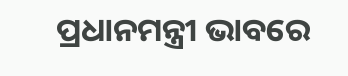ପ୍ରଧାନମନ୍ତ୍ରୀ ଭାବରେ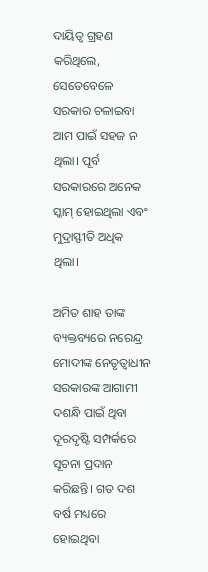ଦାୟିତ୍ୱ ଗ୍ରହଣ କରିଥିଲେ, ସେତେବେଳେ ସରକାର ଚଳାଇବା ଆମ ପାଇଁ ସହଜ ନ ଥିଲା। ପୂର୍ବ ସରକାରରେ ଅନେକ ସ୍କାମ୍‌ ହୋଇଥିଲା ଏବଂ ମୁଦ୍ରାସ୍ଫୀତି ଅଧିକ ଥିଲା।

ଅମିତ ଶାହ ତାଙ୍କ ବ୍ୟକ୍ତବ୍ୟରେ ନରେନ୍ଦ୍ର ମୋଦୀଙ୍କ ନେତୃତ୍ୱାଧୀନ ସରକାରଙ୍କ ଆଗାମୀ ଦଶନ୍ଧି ପାଇଁ ଥିବା ଦୂରଦୃଷ୍ଟି ସମ୍ପର୍କରେ ସୂଚନା ପ୍ରଦାନ କରିଛନ୍ତି। ଗତ ଦଶ ବର୍ଷ ମଧ୍ୟରେ ହୋଇଥିବା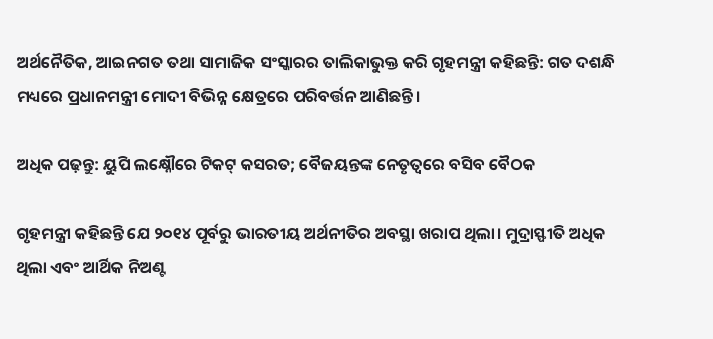ଅର୍ଥନୈତିକ, ଆଇନଗତ ତଥା ସାମାଜିକ ସଂସ୍କାରର ତାଲିକାଭୁକ୍ତ କରି ଗୃହମନ୍ତ୍ରୀ କହିଛନ୍ତି: ଗତ ଦଶନ୍ଧି ମଧ୍ୟରେ ପ୍ରଧାନମନ୍ତ୍ରୀ ମୋଦୀ ବିଭିନ୍ନ କ୍ଷେତ୍ରରେ ପରିବର୍ତ୍ତନ ଆଣିଛନ୍ତି।

ଅଧିକ ପଢ଼ନ୍ତୁ: ୟୁପି ଲକ୍ଷ୍ନୌରେ ଟିକଟ୍ କସରତ; ବୈଜୟନ୍ତଙ୍କ ନେତୃତ୍ୱରେ ବସିବ ବୈଠକ

ଗୃହମନ୍ତ୍ରୀ କହିଛନ୍ତି ଯେ ୨୦୧୪ ପୂର୍ବରୁ ଭାରତୀୟ ଅର୍ଥନୀତିର ଅବସ୍ଥା ଖରାପ ଥିଲା। ମୁଦ୍ରାସ୍ଫୀତି ଅଧିକ ଥିଲା ଏବଂ ଆର୍ଥିକ ନିଅଣ୍ଟ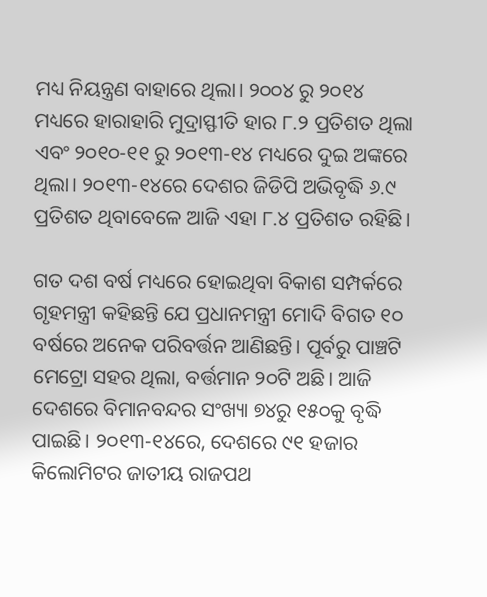ମଧ୍ୟ ନିୟନ୍ତ୍ରଣ ବାହାରେ ଥିଲା। ୨୦୦୪ ରୁ ୨୦୧୪ ମଧ୍ୟରେ ହାରାହାରି ମୁଦ୍ରାସ୍ଫୀତି ହାର ୮.୨ ପ୍ରତିଶତ ଥିଲା ଏବଂ ୨୦୧୦-୧୧ ରୁ ୨୦୧୩-୧୪ ମଧ୍ୟରେ ଦୁଇ ଅଙ୍କରେ ଥିଲା। ୨୦୧୩-୧୪ରେ ଦେଶର ଜିଡିପି ଅଭିବୃଦ୍ଧି ୬.୯ ପ୍ରତିଶତ ଥିବାବେଳେ ଆଜି ଏହା ୮.୪ ପ୍ରତିଶତ ରହିଛି।

ଗତ ଦଶ ବର୍ଷ ମଧ୍ୟରେ ହୋଇଥିବା ବିକାଶ ସମ୍ପର୍କରେ ଗୃହମନ୍ତ୍ରୀ କହିଛନ୍ତି ଯେ ପ୍ରଧାନମନ୍ତ୍ରୀ ମୋଦି ବିଗତ ୧୦ ବର୍ଷରେ ଅନେକ ପରିବର୍ତ୍ତନ ଆଣିଛନ୍ତି। ପୂର୍ବରୁ ପାଞ୍ଚଟି ମେଟ୍ରୋ ସହର ଥିଲା, ବର୍ତ୍ତମାନ ୨୦ଟି ଅଛି। ଆଜି ଦେଶରେ ବିମାନବନ୍ଦର ସଂଖ୍ୟା ୭୪ରୁ ୧୫୦କୁ ବୃଦ୍ଧି ପାଇଛି। ୨୦୧୩-୧୪ରେ, ଦେଶରେ ୯୧ ହଜାର କିଲୋମିଟର ଜାତୀୟ ରାଜପଥ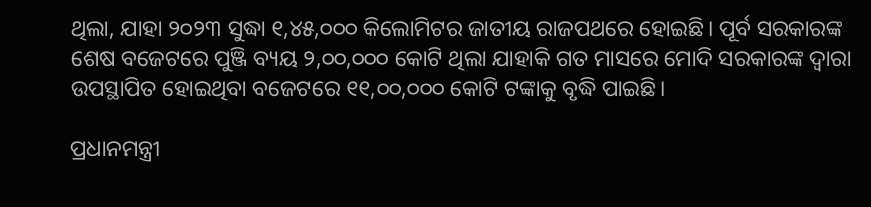ଥିଲା, ଯାହା ୨୦୨୩ ସୁଦ୍ଧା ୧,୪୫,୦୦୦ କିଲୋମିଟର ଜାତୀୟ ରାଜପଥରେ ହୋଇଛି। ପୂର୍ବ ସରକାରଙ୍କ ଶେଷ ବଜେଟରେ ପୁଞ୍ଜି ବ୍ୟୟ ୨,୦୦,୦୦୦ କୋଟି ଥିଲା ଯାହାକି ଗତ ମାସରେ ମୋଦି ସରକାରଙ୍କ ଦ୍ୱାରା ଉପସ୍ଥାପିତ ହୋଇଥିବା ବଜେଟରେ ୧୧,୦୦,୦୦୦ କୋଟି ଟଙ୍କାକୁ ବୃଦ୍ଧି ପାଇଛି।

ପ୍ରଧାନମନ୍ତ୍ରୀ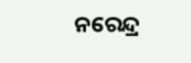ନରେନ୍ଦ୍ର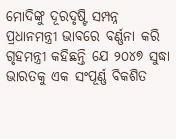ମୋଦିଙ୍କୁ ଦୂରଦୃଷ୍ଟି ସମ୍ପନ୍ନ ପ୍ରଧାନମନ୍ତ୍ରୀ ଭାବରେ ବର୍ଣ୍ଣନା କରି ଗୃହମନ୍ତ୍ରୀ କହିଛନ୍ତି ଯେ ୨୦୪୭ ସୁଦ୍ଧା ଭାରତକୁ ଏକ ସଂପୂର୍ଣ୍ଣ ବିକଶିତ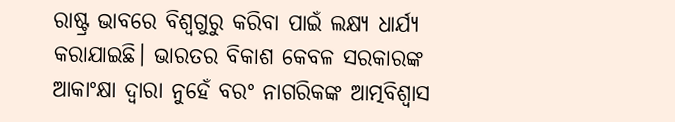ରାଷ୍ଟ୍ର ଭାବରେ ବିଶ୍ୱଗୁରୁ କରିବା ପାଇଁ ଲକ୍ଷ୍ୟ ଧାର୍ଯ୍ୟ କରାଯାଇଛି। ଭାରତର ବିକାଶ କେବଳ ସରକାରଙ୍କ ଆକାଂକ୍ଷା ଦ୍ୱାରା ନୁହେଁ ବରଂ ନାଗରିକଙ୍କ ଆତ୍ମବିଶ୍ୱାସ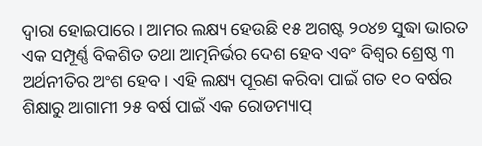ଦ୍ୱାରା ହୋଇପାରେ। ଆମର ଲକ୍ଷ୍ୟ ହେଉଛି ୧୫ ଅଗଷ୍ଟ ୨୦୪୭ ସୁଦ୍ଧା ଭାରତ ଏକ ସମ୍ପୂର୍ଣ୍ଣ ବିକଶିତ ତଥା ଆତ୍ମନିର୍ଭର ଦେଶ ହେବ ଏବଂ ବିଶ୍ୱର ଶ୍ରେଷ୍ଠ ୩ ଅର୍ଥନୀତିର ଅଂଶ ହେବ। ଏହି ଲକ୍ଷ୍ୟ ପୂରଣ କରିବା ପାଇଁ ଗତ ୧୦ ବର୍ଷର ଶିକ୍ଷାରୁ ଆଗାମୀ ୨୫ ବର୍ଷ ପାଇଁ ଏକ ରୋଡମ୍ୟାପ୍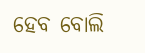ହେବ ବୋଲି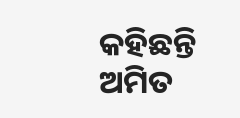କହିଛନ୍ତି ଅମିତ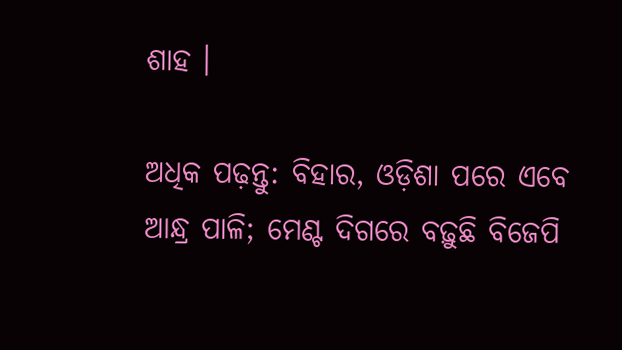ଶାହ ।

ଅଧିକ ପଢ଼ନ୍ତୁ: ବିହାର, ଓଡ଼ିଶା ପରେ ଏବେ ଆନ୍ଧ୍ର ପାଳି; ମେଣ୍ଟ ଦିଗରେ ବଢ଼ୁଛି ବିଜେପି